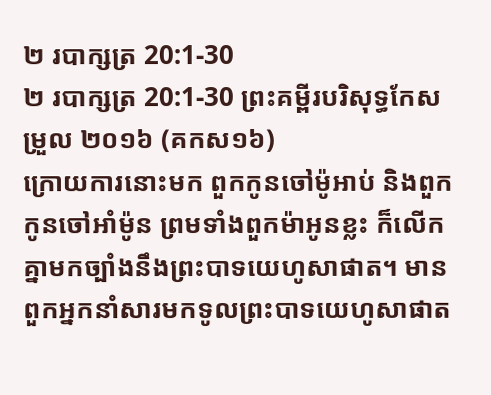២ របាក្សត្រ 20:1-30
២ របាក្សត្រ 20:1-30 ព្រះគម្ពីរបរិសុទ្ធកែសម្រួល ២០១៦ (គកស១៦)
ក្រោយការនោះមក ពួកកូនចៅម៉ូអាប់ និងពួកកូនចៅអាំម៉ូន ព្រមទាំងពួកម៉ាអូនខ្លះ ក៏លើកគ្នាមកច្បាំងនឹងព្រះបាទយេហូសាផាត។ មានពួកអ្នកនាំសារមកទូលព្រះបាទយេហូសាផាត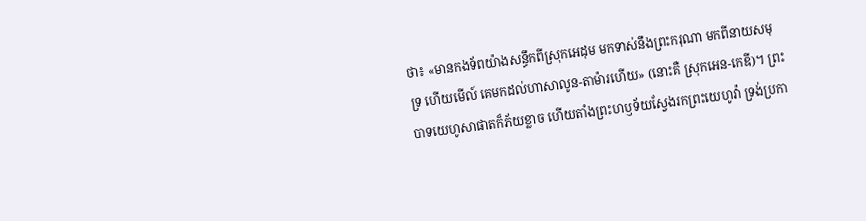ថា៖ «មានកងទ័ពយ៉ាងសន្ធឹកពីស្រុកអេដុម មកទាស់នឹងព្រះករុណា មកពីនាយសមុទ្រ ហើយមើល៍ គេមកដល់ហាសាលូន-តាម៉ារហើយ» (នោះគឺ ស្រុកអេន-កេឌី)។ ព្រះបាទយេហូសាផាតក៏ភ័យខ្លាច ហើយតាំងព្រះហឫទ័យស្វែងរកព្រះយេហូវ៉ា ទ្រង់ប្រកា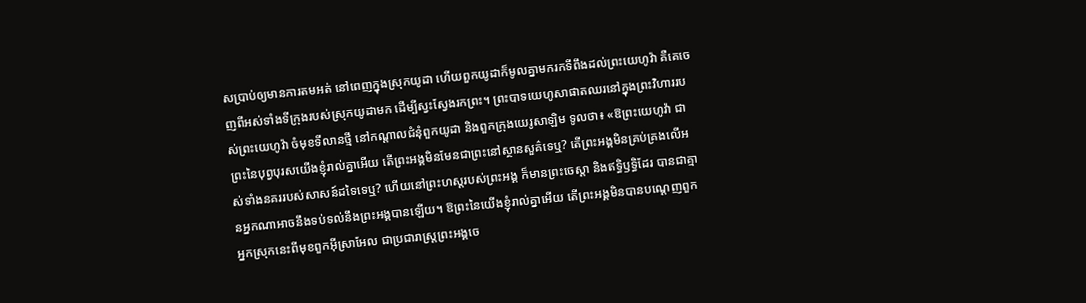សប្រាប់ឲ្យមានការតមអត់ នៅពេញក្នុងស្រុកយូដា ហើយពួកយូដាក៏មូលគ្នាមករកទីពឹងដល់ព្រះយេហូវ៉ា គឺគេចេញពីអស់ទាំងទីក្រុងរបស់ស្រុកយូដាមក ដើម្បីស្វះស្វែងរកព្រះ។ ព្រះបាទយេហូសាផាតឈរនៅក្នុងព្រះវិហាររបស់ព្រះយេហូវ៉ា ចំមុខទីលានថ្មី នៅកណ្ដាលជំនុំពួកយូដា និងពួកក្រុងយេរូសាឡិម ទូលថា៖ «ឱព្រះយេហូវ៉ា ជាព្រះនៃបុព្វបុរសយើងខ្ញុំរាល់គ្នាអើយ តើព្រះអង្គមិនមែនជាព្រះនៅស្ថានសួគ៌ទេឬ? តើព្រះអង្គមិនគ្រប់គ្រងលើអស់ទាំងនគររបស់សាសន៍ដទៃទេឬ? ហើយនៅព្រះហស្តរបស់ព្រះអង្គ ក៏មានព្រះចេស្តា និងឥទ្ធិឫទ្ធិដែរ បានជាគ្មានអ្នកណាអាចនឹងទប់ទល់នឹងព្រះអង្គបានឡើយ។ ឱព្រះនៃយើងខ្ញុំរាល់គ្នាអើយ តើព្រះអង្គមិនបានបណ្តេញពួកអ្នកស្រុកនេះពីមុខពួកអ៊ីស្រាអែល ជាប្រជារាស្ត្រព្រះអង្គចេ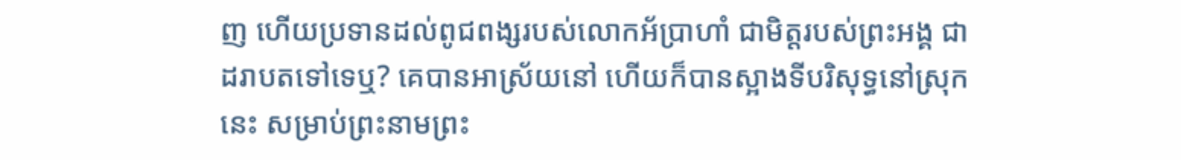ញ ហើយប្រទានដល់ពូជពង្សរបស់លោកអ័ប្រាហាំ ជាមិត្តរបស់ព្រះអង្គ ជាដរាបតទៅទេឬ? គេបានអាស្រ័យនៅ ហើយក៏បានស្អាងទីបរិសុទ្ធនៅស្រុកនេះ សម្រាប់ព្រះនាមព្រះ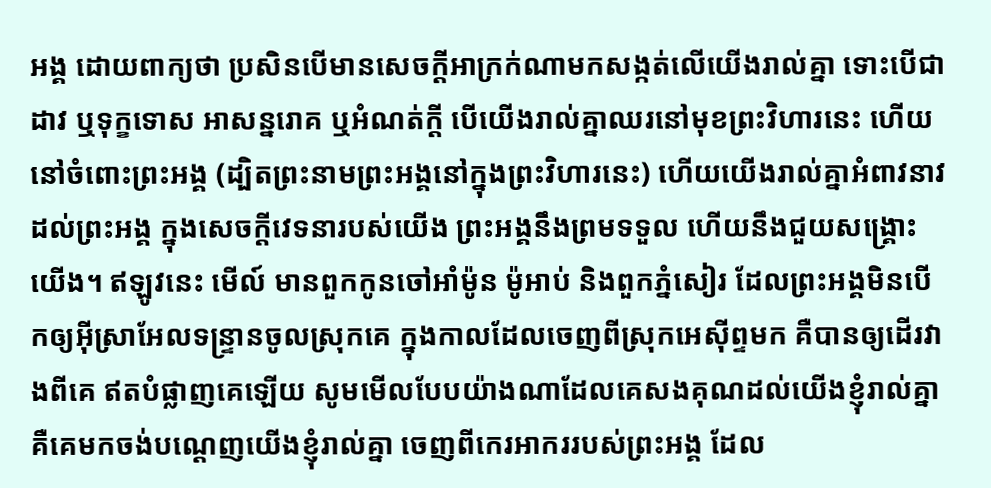អង្គ ដោយពាក្យថា ប្រសិនបើមានសេចក្ដីអាក្រក់ណាមកសង្កត់លើយើងរាល់គ្នា ទោះបើជាដាវ ឬទុក្ខទោស អាសន្នរោគ ឬអំណត់ក្តី បើយើងរាល់គ្នាឈរនៅមុខព្រះវិហារនេះ ហើយនៅចំពោះព្រះអង្គ (ដ្បិតព្រះនាមព្រះអង្គនៅក្នុងព្រះវិហារនេះ) ហើយយើងរាល់គ្នាអំពាវនាវដល់ព្រះអង្គ ក្នុងសេចក្ដីវេទនារបស់យើង ព្រះអង្គនឹងព្រមទទួល ហើយនឹងជួយសង្គ្រោះយើង។ ឥឡូវនេះ មើល៍ មានពួកកូនចៅអាំម៉ូន ម៉ូអាប់ និងពួកភ្នំសៀរ ដែលព្រះអង្គមិនបើកឲ្យអ៊ីស្រាអែលទន្ទ្រានចូលស្រុកគេ ក្នុងកាលដែលចេញពីស្រុកអេស៊ីព្ទមក គឺបានឲ្យដើរវាងពីគេ ឥតបំផ្លាញគេឡើយ សូមមើលបែបយ៉ាងណាដែលគេសងគុណដល់យើងខ្ញុំរាល់គ្នា គឺគេមកចង់បណ្តេញយើងខ្ញុំរាល់គ្នា ចេញពីកេរអាកររបស់ព្រះអង្គ ដែល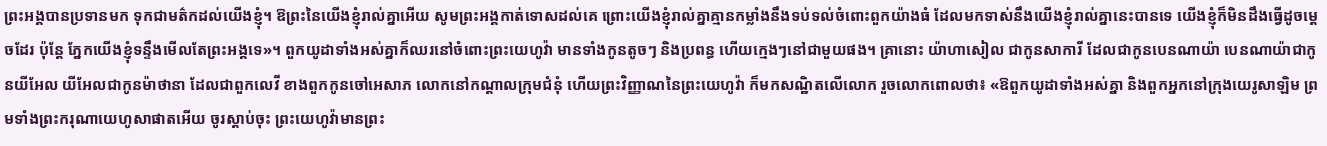ព្រះអង្គបានប្រទានមក ទុកជាមត៌កដល់យើងខ្ញុំ។ ឱព្រះនៃយើងខ្ញុំរាល់គ្នាអើយ សូមព្រះអង្គកាត់ទោសដល់គេ ព្រោះយើងខ្ញុំរាល់គ្នាគ្មានកម្លាំងនឹងទប់ទល់ចំពោះពួកយ៉ាងធំ ដែលមកទាស់នឹងយើងខ្ញុំរាល់គ្នានេះបានទេ យើងខ្ញុំក៏មិនដឹងធ្វើដូចម្តេចដែរ ប៉ុន្តែ ភ្នែកយើងខ្ញុំទន្ទឹងមើលតែព្រះអង្គទេ»។ ពួកយូដាទាំងអស់គ្នាក៏ឈរនៅចំពោះព្រះយេហូវ៉ា មានទាំងកូនតូចៗ និងប្រពន្ធ ហើយក្មេងៗនៅជាមួយផង។ គ្រានោះ យ៉ាហាសៀល ជាកូនសាការី ដែលជាកូនបេនណាយ៉ា បេនណាយ៉ាជាកូនយីអែល យីអែលជាកូនម៉ាថានា ដែលជាពួកលេវី ខាងពួកកូនចៅអេសាភ លោកនៅកណ្ដាលក្រុមជំនុំ ហើយព្រះវិញ្ញាណនៃព្រះយេហូវ៉ា ក៏មកសណ្ឋិតលើលោក រួចលោកពោលថា៖ «ឱពួកយូដាទាំងអស់គ្នា និងពួកអ្នកនៅក្រុងយេរូសាឡិម ព្រមទាំងព្រះករុណាយេហូសាផាតអើយ ចូរស្តាប់ចុះ ព្រះយេហូវ៉ាមានព្រះ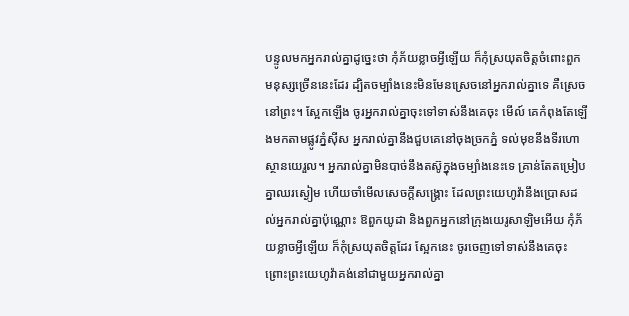បន្ទូលមកអ្នករាល់គ្នាដូច្នេះថា កុំភ័យខ្លាចអ្វីឡើយ ក៏កុំស្រយុតចិត្តចំពោះពួកមនុស្សច្រើននេះដែរ ដ្បិតចម្បាំងនេះមិនមែនស្រេចនៅអ្នករាល់គ្នាទេ គឺស្រេចនៅព្រះ។ ស្អែកឡើង ចូរអ្នករាល់គ្នាចុះទៅទាស់នឹងគេចុះ មើល៍ គេកំពុងតែឡើងមកតាមផ្លូវភ្នំស៊ីស អ្នករាល់គ្នានឹងជួបគេនៅចុងច្រកភ្នំ ទល់មុខនឹងទីរហោស្ថានយេរួល។ អ្នករាល់គ្នាមិនបាច់នឹងតស៊ូក្នុងចម្បាំងនេះទេ គ្រាន់តែតម្រៀបគ្នាឈរស្ងៀម ហើយចាំមើលសេចក្ដីសង្គ្រោះ ដែលព្រះយេហូវ៉ានឹងប្រោសដល់អ្នករាល់គ្នាប៉ុណ្ណោះ ឱពួកយូដា និងពួកអ្នកនៅក្រុងយេរូសាឡិមអើយ កុំភ័យខ្លាចអ្វីឡើយ ក៏កុំស្រយុតចិត្តដែរ ស្អែកនេះ ចូរចេញទៅទាស់នឹងគេចុះ ព្រោះព្រះយេហូវ៉ាគង់នៅជាមួយអ្នករាល់គ្នា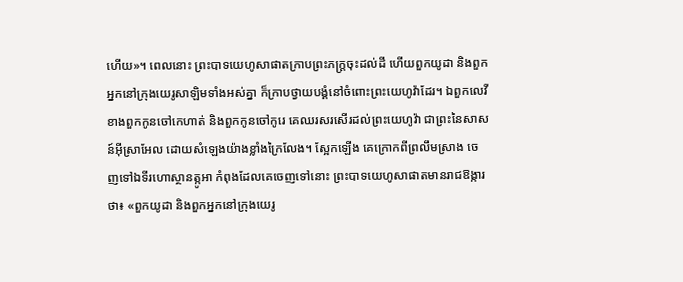ហើយ»។ ពេលនោះ ព្រះបាទយេហូសាផាតក្រាបព្រះភក្ត្រចុះដល់ដី ហើយពួកយូដា និងពួកអ្នកនៅក្រុងយេរូសាឡិមទាំងអស់គ្នា ក៏ក្រាបថ្វាយបង្គំនៅចំពោះព្រះយេហូវ៉ាដែរ។ ឯពួកលេវី ខាងពួកកូនចៅកេហាត់ និងពួកកូនចៅកូរេ គេឈរសរសើរដល់ព្រះយេហូវ៉ា ជាព្រះនៃសាសន៍អ៊ីស្រាអែល ដោយសំឡេងយ៉ាងខ្លាំងក្រៃលែង។ ស្អែកឡើង គេក្រោកពីព្រលឹមស្រាង ចេញទៅឯទីរហោស្ថានត្កូអា កំពុងដែលគេចេញទៅនោះ ព្រះបាទយេហូសាផាតមានរាជឱង្ការថា៖ «ពួកយូដា និងពួកអ្នកនៅក្រុងយេរូ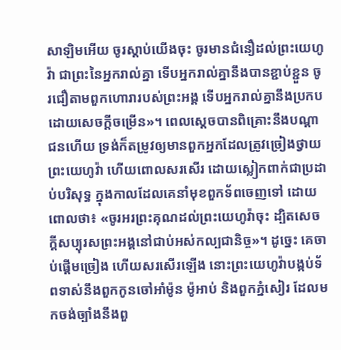សាឡិមអើយ ចូរស្តាប់យើងចុះ ចូរមានជំនឿដល់ព្រះយេហូវ៉ា ជាព្រះនៃអ្នករាល់គ្នា ទើបអ្នករាល់គ្នានឹងបានខ្ជាប់ខ្ជួន ចូរជឿតាមពួកហោរារបស់ព្រះអង្គ ទើបអ្នករាល់គ្នានឹងប្រកបដោយសេចក្ដីចម្រើន»។ ពេលស្ដេចបានពិគ្រោះនឹងបណ្ដាជនហើយ ទ្រង់ក៏តម្រូវឲ្យមានពួកអ្នកដែលត្រូវច្រៀងថ្វាយព្រះយេហូវ៉ា ហើយពោលសរសើរ ដោយស្លៀកពាក់ជាប្រដាប់បរិសុទ្ធ ក្នុងកាលដែលគេនាំមុខពួកទ័ពចេញទៅ ដោយពោលថា៖ «ចូរអរព្រះគុណដល់ព្រះយេហូវ៉ាចុះ ដ្បិតសេចក្ដីសប្បុរសព្រះអង្គនៅជាប់អស់កល្បជានិច្ច»។ ដូច្នេះ គេចាប់ផ្ដើមច្រៀង ហើយសរសើរឡើង នោះព្រះយេហូវ៉ាបង្កប់ទ័ពទាស់នឹងពួកកូនចៅអាំម៉ូន ម៉ូអាប់ និងពួកភ្នំសៀរ ដែលមកចង់ច្បាំងនឹងពួ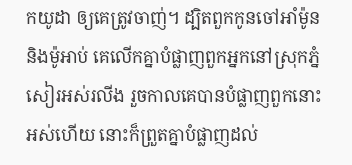កយូដា ឲ្យគេត្រូវចាញ់។ ដ្បិតពួកកូនចៅអាំម៉ូន និងម៉ូអាប់ គេលើកគ្នាបំផ្លាញពួកអ្នកនៅស្រុកភ្នំសៀរអស់រលីង រួចកាលគេបានបំផ្លាញពួកនោះអស់ហើយ នោះក៏ព្រួតគ្នាបំផ្លាញដល់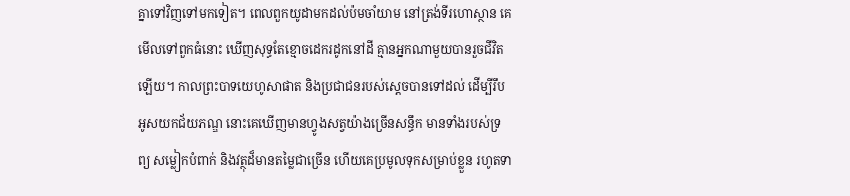គ្នាទៅវិញទៅមកទៀត។ ពេលពួកយូដាមកដល់ប៉មចាំយាម នៅត្រង់ទីរហោស្ថាន គេមើលទៅពួកធំនោះ ឃើញសុទ្ធតែខ្មោចដេករដូកនៅដី គ្មានអ្នកណាមួយបានរួចជីវិតឡើយ។ កាលព្រះបាទយេហូសាផាត និងប្រជាជនរបស់ស្ដេចបានទៅដល់ ដើម្បីរឹបអូសយកជ័យភណ្ឌ នោះគេឃើញមានហ្វូងសត្វយ៉ាងច្រើនសន្ធឹក មានទាំងរបស់ទ្រព្យ សម្លៀកបំពាក់ និងវត្ថុដ៏មានតម្លៃជាច្រើន ហើយគេប្រមូលទុកសម្រាប់ខ្លួន រហូតទា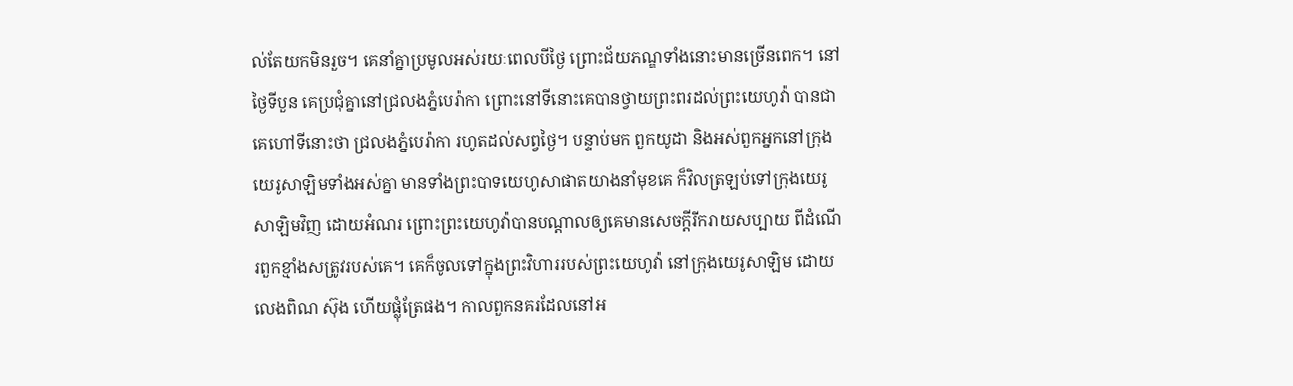ល់តែយកមិនរួច។ គេនាំគ្នាប្រមូលអស់រយៈពេលបីថ្ងៃ ព្រោះជ័យភណ្ឌទាំងនោះមានច្រើនពេក។ នៅថ្ងៃទីបួន គេប្រជុំគ្នានៅជ្រលងភ្នំបេរ៉ាកា ព្រោះនៅទីនោះគេបានថ្វាយព្រះពរដល់ព្រះយេហូវ៉ា បានជាគេហៅទីនោះថា ជ្រលងភ្នំបេរ៉ាកា រហូតដល់សព្វថ្ងៃ។ បន្ទាប់មក ពួកយូដា និងអស់ពួកអ្នកនៅក្រុងយេរូសាឡិមទាំងអស់គ្នា មានទាំងព្រះបាទយេហូសាផាតយាងនាំមុខគេ ក៏វិលត្រឡប់ទៅក្រុងយេរូសាឡិមវិញ ដោយអំណរ ព្រោះព្រះយេហូវ៉ាបានបណ្ដាលឲ្យគេមានសេចក្ដីរីករាយសប្បាយ ពីដំណើរពួកខ្មាំងសត្រូវរបស់គេ។ គេក៏ចូលទៅក្នុងព្រះវិហាររបស់ព្រះយេហូវ៉ា នៅក្រុងយេរូសាឡិម ដោយលេងពិណ ស៊ុង ហើយផ្លុំត្រែផង។ កាលពួកនគរដែលនៅអ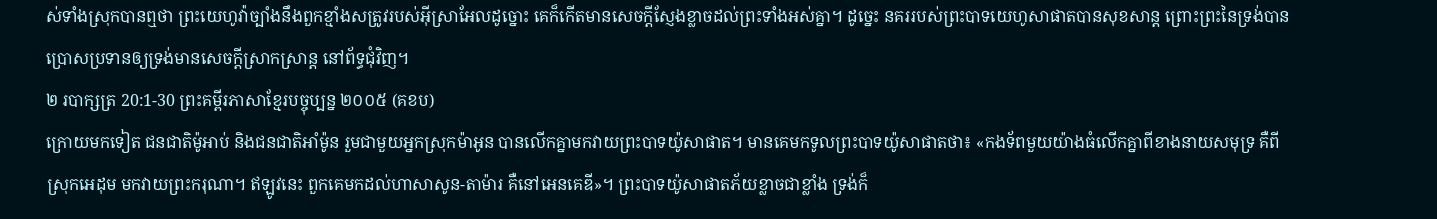ស់ទាំងស្រុកបានឮថា ព្រះយេហូវ៉ាច្បាំងនឹងពួកខ្មាំងសត្រូវរបស់អ៊ីស្រាអែលដូច្នោះ គេក៏កើតមានសេចក្ដីស្ញែងខ្លាចដល់ព្រះទាំងអស់គ្នា។ ដូច្នេះ នគររបស់ព្រះបាទយេហូសាផាតបានសុខសាន្ត ព្រោះព្រះនៃទ្រង់បានប្រោសប្រទានឲ្យទ្រង់មានសេចក្ដីស្រាកស្រាន្ត នៅព័ទ្ធជុំវិញ។
២ របាក្សត្រ 20:1-30 ព្រះគម្ពីរភាសាខ្មែរបច្ចុប្បន្ន ២០០៥ (គខប)
ក្រោយមកទៀត ជនជាតិម៉ូអាប់ និងជនជាតិអាំម៉ូន រួមជាមួយអ្នកស្រុកម៉ាអូន បានលើកគ្នាមកវាយព្រះបាទយ៉ូសាផាត។ មានគេមកទូលព្រះបាទយ៉ូសាផាតថា៖ «កងទ័ពមួយយ៉ាងធំលើកគ្នាពីខាងនាយសមុទ្រ គឺពីស្រុកអេដុម មកវាយព្រះករុណា។ ឥឡូវនេះ ពួកគេមកដល់ហាសាសូន-តាម៉ារ គឺនៅអេនគេឌី»។ ព្រះបាទយ៉ូសាផាតភ័យខ្លាចជាខ្លាំង ទ្រង់ក៏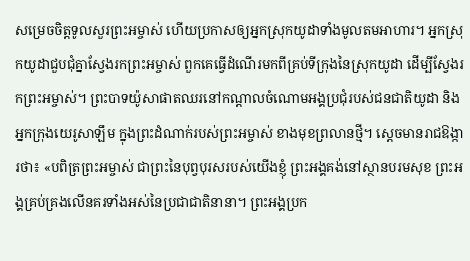សម្រេចចិត្តទូលសួរព្រះអម្ចាស់ ហើយប្រកាសឲ្យអ្នកស្រុកយូដាទាំងមូលតមអាហារ។ អ្នកស្រុកយូដាជួបជុំគ្នាស្វែងរកព្រះអម្ចាស់ ពួកគេធ្វើដំណើរមកពីគ្រប់ទីក្រុងនៃស្រុកយូដា ដើម្បីស្វែងរកព្រះអម្ចាស់។ ព្រះបាទយ៉ូសាផាតឈរនៅកណ្ដាលចំណោមអង្គប្រជុំរបស់ជនជាតិយូដា និងអ្នកក្រុងយេរូសាឡឹម ក្នុងព្រះដំណាក់របស់ព្រះអម្ចាស់ ខាងមុខព្រលានថ្មី។ ស្ដេចមានរាជឱង្ការថា៖ «បពិត្រព្រះអម្ចាស់ ជាព្រះនៃបុព្វបុរសរបស់យើងខ្ញុំ ព្រះអង្គគង់នៅស្ថានបរមសុខ ព្រះអង្គគ្រប់គ្រងលើនគរទាំងអស់នៃប្រជាជាតិនានា។ ព្រះអង្គប្រក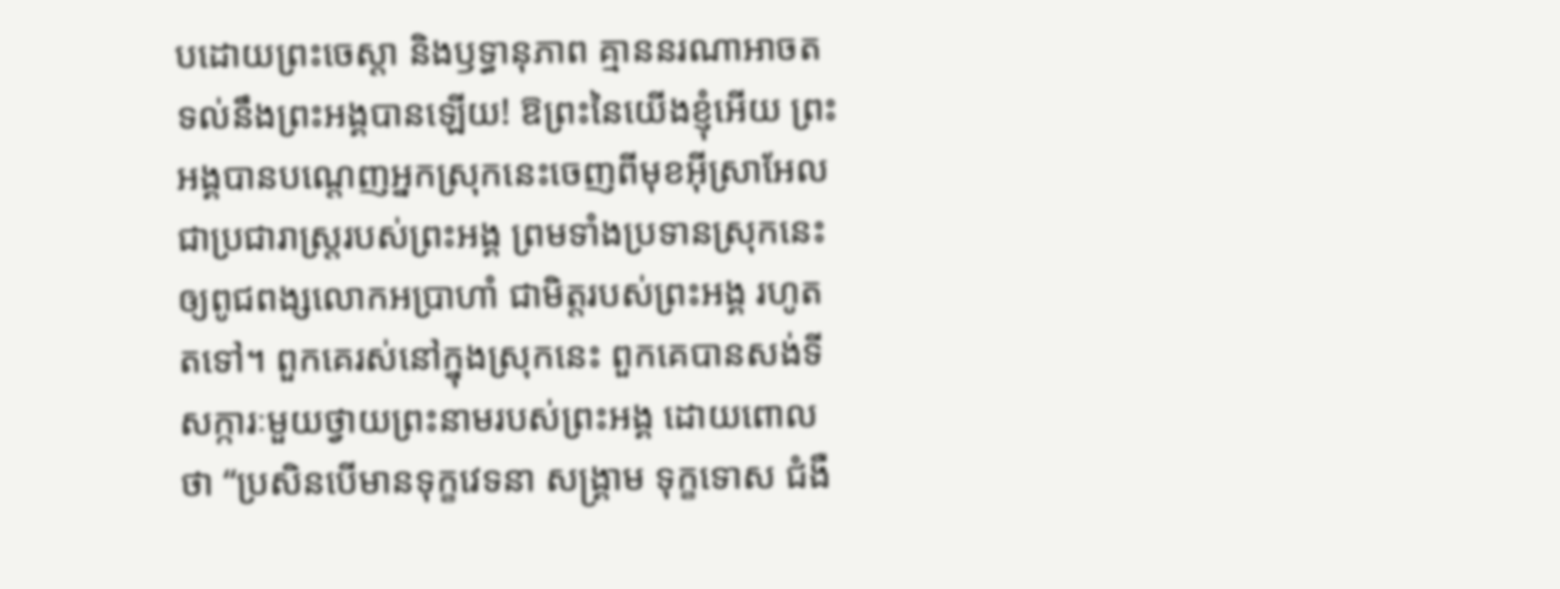បដោយព្រះចេស្ដា និងឫទ្ធានុភាព គ្មាននរណាអាចតទល់នឹងព្រះអង្គបានឡើយ! ឱព្រះនៃយើងខ្ញុំអើយ ព្រះអង្គបានបណ្ដេញអ្នកស្រុកនេះចេញពីមុខអ៊ីស្រាអែល ជាប្រជារាស្ត្ររបស់ព្រះអង្គ ព្រមទាំងប្រទានស្រុកនេះឲ្យពូជពង្សលោកអប្រាហាំ ជាមិត្តរបស់ព្រះអង្គ រហូតតទៅ។ ពួកគេរស់នៅក្នុងស្រុកនេះ ពួកគេបានសង់ទីសក្ការៈមួយថ្វាយព្រះនាមរបស់ព្រះអង្គ ដោយពោលថា “ប្រសិនបើមានទុក្ខវេទនា សង្គ្រាម ទុក្ខទោស ជំងឺ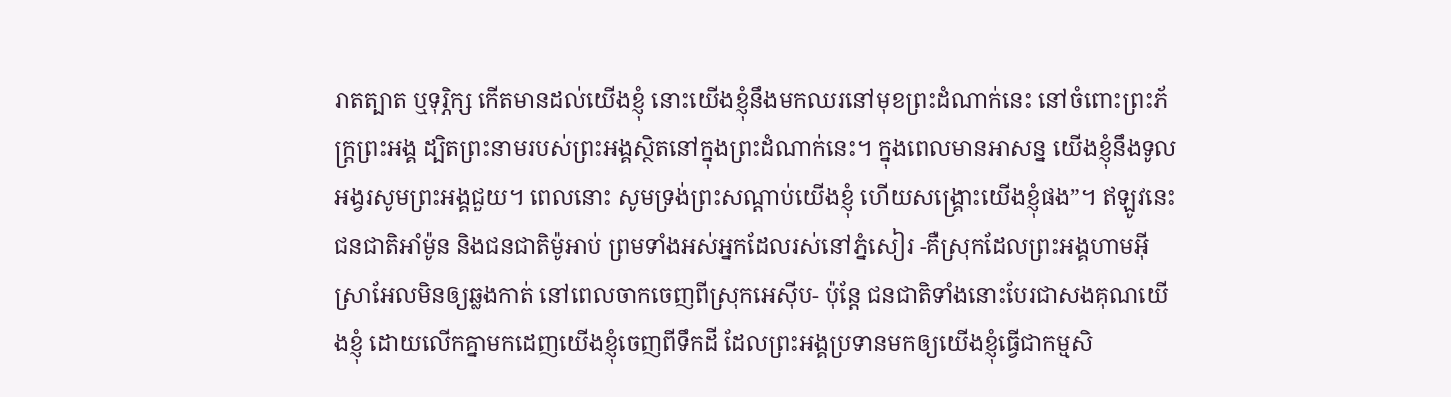រាតត្បាត ឬទុរ្ភិក្ស កើតមានដល់យើងខ្ញុំ នោះយើងខ្ញុំនឹងមកឈរនៅមុខព្រះដំណាក់នេះ នៅចំពោះព្រះភ័ក្ត្រព្រះអង្គ ដ្បិតព្រះនាមរបស់ព្រះអង្គស្ថិតនៅក្នុងព្រះដំណាក់នេះ។ ក្នុងពេលមានអាសន្ន យើងខ្ញុំនឹងទូលអង្វរសូមព្រះអង្គជួយ។ ពេលនោះ សូមទ្រង់ព្រះសណ្ដាប់យើងខ្ញុំ ហើយសង្គ្រោះយើងខ្ញុំផង”។ ឥឡូវនេះ ជនជាតិអាំម៉ូន និងជនជាតិម៉ូអាប់ ព្រមទាំងអស់អ្នកដែលរស់នៅភ្នំសៀរ -គឺស្រុកដែលព្រះអង្គហាមអ៊ីស្រាអែលមិនឲ្យឆ្លងកាត់ នៅពេលចាកចេញពីស្រុកអេស៊ីប- ប៉ុន្តែ ជនជាតិទាំងនោះបែរជាសងគុណយើងខ្ញុំ ដោយលើកគ្នាមកដេញយើងខ្ញុំចេញពីទឹកដី ដែលព្រះអង្គប្រទានមកឲ្យយើងខ្ញុំធ្វើជាកម្មសិ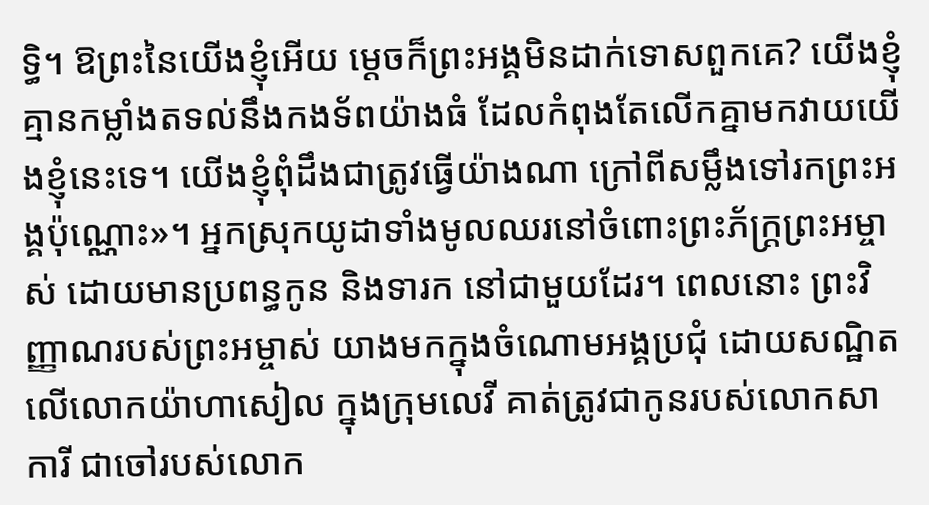ទ្ធិ។ ឱព្រះនៃយើងខ្ញុំអើយ ម្ដេចក៏ព្រះអង្គមិនដាក់ទោសពួកគេ? យើងខ្ញុំគ្មានកម្លាំងតទល់នឹងកងទ័ពយ៉ាងធំ ដែលកំពុងតែលើកគ្នាមកវាយយើងខ្ញុំនេះទេ។ យើងខ្ញុំពុំដឹងជាត្រូវធ្វើយ៉ាងណា ក្រៅពីសម្លឹងទៅរកព្រះអង្គប៉ុណ្ណោះ»។ អ្នកស្រុកយូដាទាំងមូលឈរនៅចំពោះព្រះភ័ក្ត្រព្រះអម្ចាស់ ដោយមានប្រពន្ធកូន និងទារក នៅជាមួយដែរ។ ពេលនោះ ព្រះវិញ្ញាណរបស់ព្រះអម្ចាស់ យាងមកក្នុងចំណោមអង្គប្រជុំ ដោយសណ្ឋិតលើលោកយ៉ាហាសៀល ក្នុងក្រុមលេវី គាត់ត្រូវជាកូនរបស់លោកសាការី ជាចៅរបស់លោក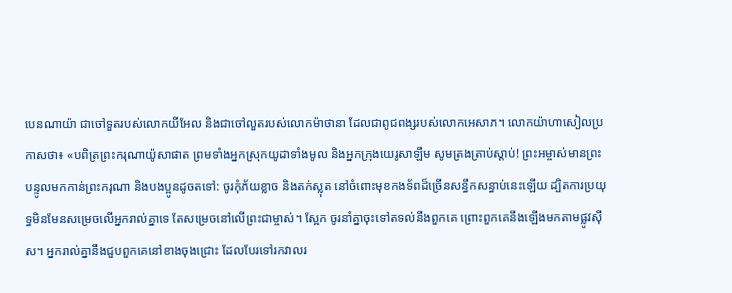បេនណាយ៉ា ជាចៅទួតរបស់លោកយីអែល និងជាចៅលួតរបស់លោកម៉ាថានា ដែលជាពូជពង្សរបស់លោកអេសាភ។ លោកយ៉ាហាសៀលប្រកាសថា៖ «បពិត្រព្រះករុណាយ៉ូសាផាត ព្រមទាំងអ្នកស្រុកយូដាទាំងមូល និងអ្នកក្រុងយេរូសាឡឹម សូមត្រងត្រាប់ស្ដាប់! ព្រះអម្ចាស់មានព្រះបន្ទូលមកកាន់ព្រះករុណា និងបងប្អូនដូចតទៅ: ចូរកុំភ័យខ្លាច និងតក់ស្លុត នៅចំពោះមុខកងទ័ពដ៏ច្រើនសន្ធឹកសន្ធាប់នេះឡើយ ដ្បិតការប្រយុទ្ធមិនមែនសម្រេចលើអ្នករាល់គ្នាទេ តែសម្រេចនៅលើព្រះជាម្ចាស់។ ស្អែក ចូរនាំគ្នាចុះទៅតទល់នឹងពួកគេ ព្រោះពួកគេនឹងឡើងមកតាមផ្លូវស៊ីស។ អ្នករាល់គ្នានឹងជួបពួកគេនៅខាងចុងជ្រោះ ដែលបែរទៅរកវាលរ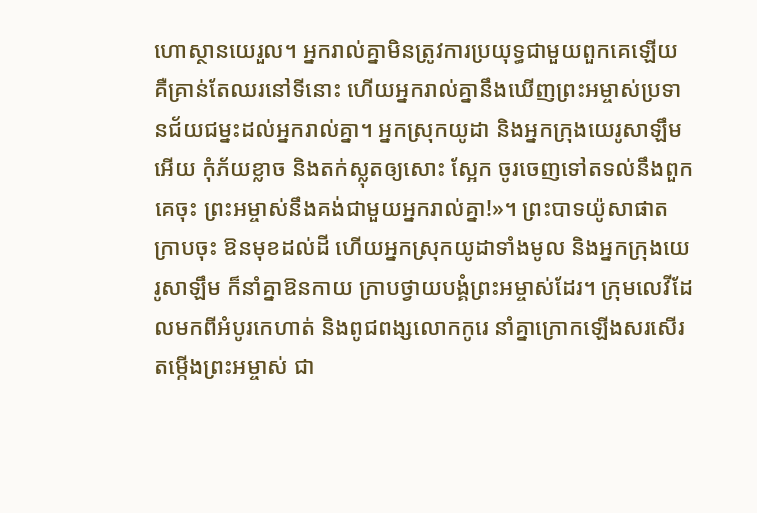ហោស្ថានយេរួល។ អ្នករាល់គ្នាមិនត្រូវការប្រយុទ្ធជាមួយពួកគេឡើយ គឺគ្រាន់តែឈរនៅទីនោះ ហើយអ្នករាល់គ្នានឹងឃើញព្រះអម្ចាស់ប្រទានជ័យជម្នះដល់អ្នករាល់គ្នា។ អ្នកស្រុកយូដា និងអ្នកក្រុងយេរូសាឡឹមអើយ កុំភ័យខ្លាច និងតក់ស្លុតឲ្យសោះ ស្អែក ចូរចេញទៅតទល់នឹងពួកគេចុះ ព្រះអម្ចាស់នឹងគង់ជាមួយអ្នករាល់គ្នា!»។ ព្រះបាទយ៉ូសាផាតក្រាបចុះ ឱនមុខដល់ដី ហើយអ្នកស្រុកយូដាទាំងមូល និងអ្នកក្រុងយេរូសាឡឹម ក៏នាំគ្នាឱនកាយ ក្រាបថ្វាយបង្គំព្រះអម្ចាស់ដែរ។ ក្រុមលេវីដែលមកពីអំបូរកេហាត់ និងពូជពង្សលោកកូរេ នាំគ្នាក្រោកឡើងសរសើរតម្កើងព្រះអម្ចាស់ ជា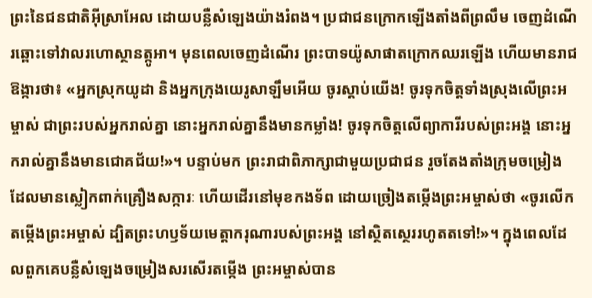ព្រះនៃជនជាតិអ៊ីស្រាអែល ដោយបន្លឺសំឡេងយ៉ាងរំពង។ ប្រជាជនក្រោកឡើងតាំងពីព្រលឹម ចេញដំណើរឆ្ពោះទៅវាលរហោស្ថានត្កូអា។ មុនពេលចេញដំណើរ ព្រះបាទយ៉ូសាផាតក្រោកឈរឡើង ហើយមានរាជឱង្ការថា៖ «អ្នកស្រុកយូដា និងអ្នកក្រុងយេរូសាឡឹមអើយ ចូរស្ដាប់យើង! ចូរទុកចិត្តទាំងស្រុងលើព្រះអម្ចាស់ ជាព្រះរបស់អ្នករាល់គ្នា នោះអ្នករាល់គ្នានឹងមានកម្លាំង! ចូរទុកចិត្តលើព្យាការីរបស់ព្រះអង្គ នោះអ្នករាល់គ្នានឹងមានជោគជ័យ!»។ បន្ទាប់មក ព្រះរាជាពិភាក្សាជាមួយប្រជាជន រួចតែងតាំងក្រុមចម្រៀង ដែលមានស្លៀកពាក់គ្រឿងសក្ការៈ ហើយដើរនៅមុខកងទ័ព ដោយច្រៀងតម្កើងព្រះអម្ចាស់ថា «ចូរលើកតម្កើងព្រះអម្ចាស់ ដ្បិតព្រះហឫទ័យមេត្តាករុណារបស់ព្រះអង្គ នៅស្ថិតស្ថេររហូតតទៅ!»។ ក្នុងពេលដែលពួកគេបន្លឺសំឡេងចម្រៀងសរសើរតម្កើង ព្រះអម្ចាស់បាន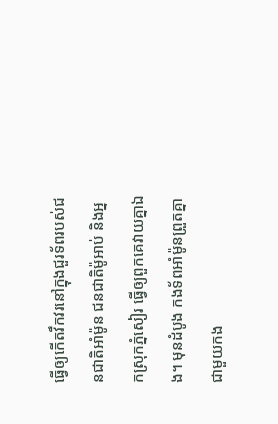ធ្វើឲ្យកើតវឹកវរនៅក្នុងជួរទ័ពរបស់ជនជាតិអាំម៉ូន ជនជាតិម៉ូអាប់ និងអ្នកស្រុកភ្នំសៀរ ធ្វើឲ្យពួកគេវាយគ្នាឯង។ មុនដំបូង កងទ័ពអាំម៉ូនព្រួតគ្នាជាមួយកង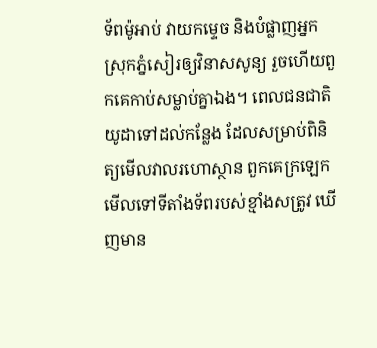ទ័ពម៉ូអាប់ វាយកម្ទេច និងបំផ្លាញអ្នកស្រុកភ្នំសៀរឲ្យវិនាសសូន្យ រួចហើយពួកគេកាប់សម្លាប់គ្នាឯង។ ពេលជនជាតិយូដាទៅដល់កន្លែង ដែលសម្រាប់ពិនិត្យមើលវាលរហោស្ថាន ពួកគេក្រឡេកមើលទៅទីតាំងទ័ពរបស់ខ្មាំងសត្រូវ ឃើញមាន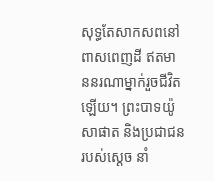សុទ្ធតែសាកសពនៅពាសពេញដី ឥតមាននរណាម្នាក់រួចជីវិតឡើយ។ ព្រះបាទយ៉ូសាផាត និងប្រជាជនរបស់ស្ដេច នាំ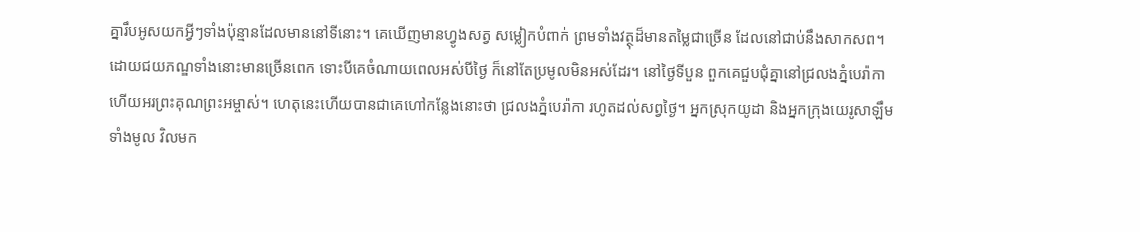គ្នារឹបអូសយកអ្វីៗទាំងប៉ុន្មានដែលមាននៅទីនោះ។ គេឃើញមានហ្វូងសត្វ សម្លៀកបំពាក់ ព្រមទាំងវត្ថុដ៏មានតម្លៃជាច្រើន ដែលនៅជាប់នឹងសាកសព។ ដោយជយភណ្ឌទាំងនោះមានច្រើនពេក ទោះបីគេចំណាយពេលអស់បីថ្ងៃ ក៏នៅតែប្រមូលមិនអស់ដែរ។ នៅថ្ងៃទីបួន ពួកគេជួបជុំគ្នានៅជ្រលងភ្នំបេរ៉ាកា ហើយអរព្រះគុណព្រះអម្ចាស់។ ហេតុនេះហើយបានជាគេហៅកន្លែងនោះថា ជ្រលងភ្នំបេរ៉ាកា រហូតដល់សព្វថ្ងៃ។ អ្នកស្រុកយូដា និងអ្នកក្រុងយេរូសាឡឹមទាំងមូល វិលមក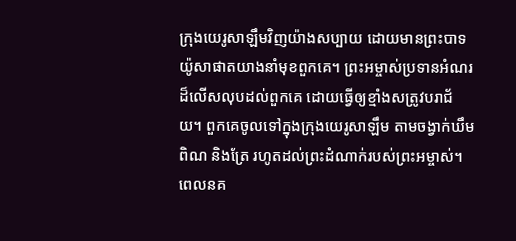ក្រុងយេរូសាឡឹមវិញយ៉ាងសប្បាយ ដោយមានព្រះបាទយ៉ូសាផាតយាងនាំមុខពួកគេ។ ព្រះអម្ចាស់ប្រទានអំណរដ៏លើសលុបដល់ពួកគេ ដោយធ្វើឲ្យខ្មាំងសត្រូវបរាជ័យ។ ពួកគេចូលទៅក្នុងក្រុងយេរូសាឡឹម តាមចង្វាក់ឃឹម ពិណ និងត្រែ រហូតដល់ព្រះដំណាក់របស់ព្រះអម្ចាស់។ ពេលនគ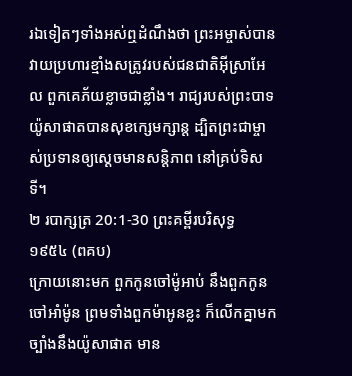រឯទៀតៗទាំងអស់ឮដំណឹងថា ព្រះអម្ចាស់បានវាយប្រហារខ្មាំងសត្រូវរបស់ជនជាតិអ៊ីស្រាអែល ពួកគេភ័យខ្លាចជាខ្លាំង។ រាជ្យរបស់ព្រះបាទយ៉ូសាផាតបានសុខក្សេមក្សាន្ត ដ្បិតព្រះជាម្ចាស់ប្រទានឲ្យស្ដេចមានសន្តិភាព នៅគ្រប់ទិសទី។
២ របាក្សត្រ 20:1-30 ព្រះគម្ពីរបរិសុទ្ធ ១៩៥៤ (ពគប)
ក្រោយនោះមក ពួកកូនចៅម៉ូអាប់ នឹងពួកកូនចៅអាំម៉ូន ព្រមទាំងពួកម៉ាអូនខ្លះ ក៏លើកគ្នាមកច្បាំងនឹងយ៉ូសាផាត មាន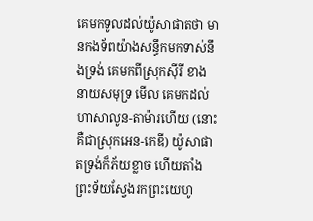គេមកទូលដល់យ៉ូសាផាតថា មានកងទ័ពយ៉ាងសន្ធឹកមកទាស់នឹងទ្រង់ គេមកពីស្រុកស៊ីរី ខាងនាយសមុទ្រ មើល គេមកដល់ហាសាលូន-តាម៉ារហើយ (នោះគឺជាស្រុកអេន-កេឌី) យ៉ូសាផាតទ្រង់ក៏ភ័យខ្លាច ហើយតាំងព្រះទ័យស្វែងរកព្រះយេហូ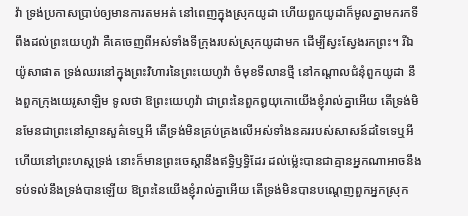វ៉ា ទ្រង់ប្រកាសប្រាប់ឲ្យមានការតមអត់ នៅពេញក្នុងស្រុកយូដា ហើយពួកយូដាក៏មូលគ្នាមករកទីពឹងដល់ព្រះយេហូវ៉ា គឺគេចេញពីអស់ទាំងទីក្រុងរបស់ស្រុកយូដាមក ដើម្បីស្វះស្វែងរកព្រះ។ រីឯយ៉ូសាផាត ទ្រង់ឈរនៅក្នុងព្រះវិហារនៃព្រះយេហូវ៉ា ចំមុខទីលានថ្មី នៅកណ្តាលជំនុំពួកយូដា នឹងពួកក្រុងយេរូសាឡិម ទូលថា ឱព្រះយេហូវ៉ា ជាព្រះនៃពួកឰយុកោយើងខ្ញុំរាល់គ្នាអើយ តើទ្រង់មិនមែនជាព្រះនៅស្ថានសួគ៌ទេឬអី តើទ្រង់មិនគ្រប់គ្រងលើអស់ទាំងនគររបស់សាសន៍ដទៃទេឬអី ហើយនៅព្រះហស្តទ្រង់ នោះក៏មានព្រះចេស្តានឹងឥទ្ធិឫទ្ធិដែរ ដល់ម៉្លេះបានជាគ្មានអ្នកណាអាចនឹងទប់ទល់នឹងទ្រង់បានឡើយ ឱព្រះនៃយើងខ្ញុំរាល់គ្នាអើយ តើទ្រង់មិនបានបណ្តេញពួកអ្នកស្រុក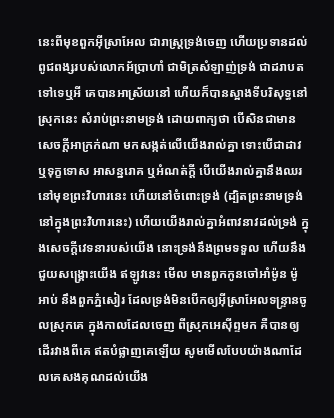នេះពីមុខពួកអ៊ីស្រាអែល ជារាស្ត្រទ្រង់ចេញ ហើយប្រទានដល់ពូជពង្សរបស់លោកអ័ប្រាហាំ ជាមិត្រសំឡាញ់ទ្រង់ ជាដរាបតទៅទេឬអី គេបានអាស្រ័យនៅ ហើយក៏បានស្អាងទីបរិសុទ្ធនៅស្រុកនេះ សំរាប់ព្រះនាមទ្រង់ ដោយពាក្យថា បើសិនជាមានសេចក្ដីអាក្រក់ណា មកសង្កត់លើយើងរាល់គ្នា ទោះបើជាដាវ ឬទុក្ខទោស អាសន្នរោគ ឬអំណត់ក្តី បើយើងរាល់គ្នានឹងឈរនៅមុខព្រះវិហារនេះ ហើយនៅចំពោះទ្រង់ (ដ្បិតព្រះនាមទ្រង់នៅក្នុងព្រះវិហារនេះ) ហើយយើងរាល់គ្នាអំពាវនាវដល់ទ្រង់ ក្នុងសេចក្ដីវេទនារបស់យើង នោះទ្រង់នឹងព្រមទទួល ហើយនឹងជួយសង្គ្រោះយើង ឥឡូវនេះ មើល មានពួកកូនចៅអាំម៉ូន ម៉ូអាប់ នឹងពួកភ្នំសៀរ ដែលទ្រង់មិនបើកឲ្យអ៊ីស្រាអែលទន្ទ្រានចូលស្រុកគេ ក្នុងកាលដែលចេញ ពីស្រុកអេស៊ីព្ទមក គឺបានឲ្យដើរវាងពីគេ ឥតបំផ្លាញគេឡើយ សូមមើលបែបយ៉ាងណាដែលគេសងគុណដល់យើង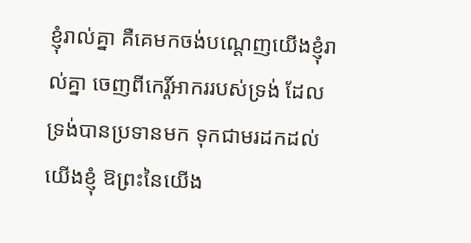ខ្ញុំរាល់គ្នា គឺគេមកចង់បណ្តេញយើងខ្ញុំរាល់គ្នា ចេញពីកេរ្ដិ៍អាកររបស់ទ្រង់ ដែលទ្រង់បានប្រទានមក ទុកជាមរដកដល់យើងខ្ញុំ ឱព្រះនៃយើង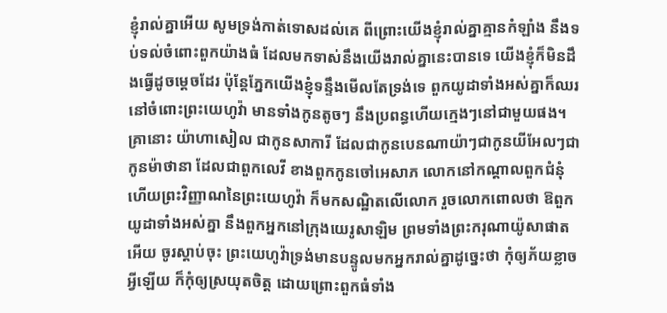ខ្ញុំរាល់គ្នាអើយ សូមទ្រង់កាត់ទោសដល់គេ ពីព្រោះយើងខ្ញុំរាល់គ្នាគ្មានកំឡាំង នឹងទប់ទល់ចំពោះពួកយ៉ាងធំ ដែលមកទាស់នឹងយើងរាល់គ្នានេះបានទេ យើងខ្ញុំក៏មិនដឹងធ្វើដូចម្តេចដែរ ប៉ុន្តែភ្នែកយើងខ្ញុំទន្ទឹងមើលតែទ្រង់ទេ ពួកយូដាទាំងអស់គ្នាក៏ឈរនៅចំពោះព្រះយេហូវ៉ា មានទាំងកូនតូចៗ នឹងប្រពន្ធហើយក្មេងៗនៅជាមួយផង។ គ្រានោះ យ៉ាហាសៀល ជាកូនសាការី ដែលជាកូនបេនណាយ៉ាៗជាកូនយីអែលៗជាកូនម៉ាថានា ដែលជាពួកលេវី ខាងពួកកូនចៅអេសាភ លោកនៅកណ្តាលពួកជំនុំ ហើយព្រះវិញ្ញាណនៃព្រះយេហូវ៉ា ក៏មកសណ្ឋិតលើលោក រួចលោកពោលថា ឱពួកយូដាទាំងអស់គ្នា នឹងពួកអ្នកនៅក្រុងយេរូសាឡិម ព្រមទាំងព្រះករុណាយ៉ូសាផាតអើយ ចូរស្តាប់ចុះ ព្រះយេហូវ៉ាទ្រង់មានបន្ទូលមកអ្នករាល់គ្នាដូច្នេះថា កុំឲ្យភ័យខ្លាចអ្វីឡើយ ក៏កុំឲ្យស្រយុតចិត្ត ដោយព្រោះពួកធំទាំង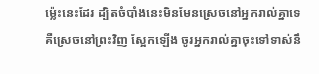ម៉្លេះនេះដែរ ដ្បិតចំបាំងនេះមិនមែនស្រេចនៅអ្នករាល់គ្នាទេ គឺស្រេចនៅព្រះវិញ ស្អែកឡើង ចូរអ្នករាល់គ្នាចុះទៅទាស់នឹ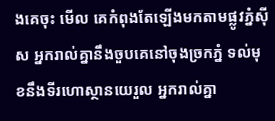ងគេចុះ មើល គេកំពុងតែឡើងមកតាមផ្លូវភ្នំស៊ីស អ្នករាល់គ្នានឹងចួបគេនៅចុងច្រកភ្នំ ទល់មុខនឹងទីរហោស្ថានយេរួល អ្នករាល់គ្នា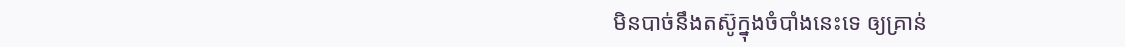មិនបាច់នឹងតស៊ូក្នុងចំបាំងនេះទេ ឲ្យគ្រាន់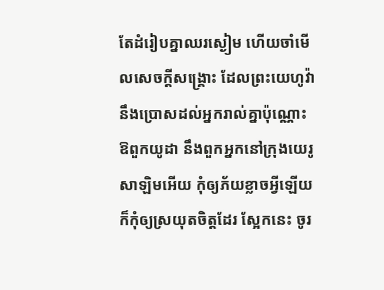តែដំរៀបគ្នាឈរស្ងៀម ហើយចាំមើលសេចក្ដីសង្គ្រោះ ដែលព្រះយេហូវ៉ានឹងប្រោសដល់អ្នករាល់គ្នាប៉ុណ្ណោះ ឱពួកយូដា នឹងពួកអ្នកនៅក្រុងយេរូសាឡិមអើយ កុំឲ្យភ័យខ្លាចអ្វីឡើយ ក៏កុំឲ្យស្រយុតចិត្តដែរ ស្អែកនេះ ចូរ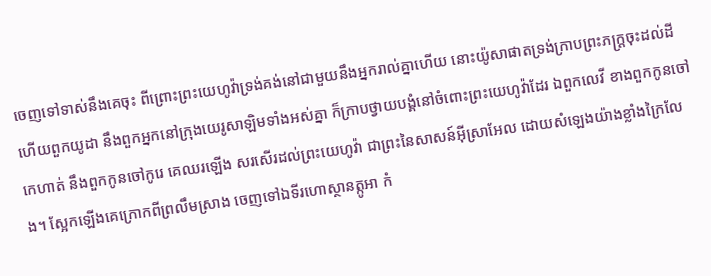ចេញទៅទាស់នឹងគេចុះ ពីព្រោះព្រះយេហូវ៉ាទ្រង់គង់នៅជាមួយនឹងអ្នករាល់គ្នាហើយ នោះយ៉ូសាផាតទ្រង់ក្រាបព្រះភក្ត្រចុះដល់ដី ហើយពួកយូដា នឹងពួកអ្នកនៅក្រុងយេរូសាឡិមទាំងអស់គ្នា ក៏ក្រាបថ្វាយបង្គំនៅចំពោះព្រះយេហូវ៉ាដែរ ឯពួកលេវី ខាងពួកកូនចៅកេហាត់ នឹងពួកកូនចៅកូរេ គេឈរឡើង សរសើរដល់ព្រះយេហូវ៉ា ជាព្រះនៃសាសន៍អ៊ីស្រាអែល ដោយសំឡេងយ៉ាងខ្លាំងក្រៃលែង។ ស្អែកឡើងគេក្រោកពីព្រលឹមស្រាង ចេញទៅឯទីរហោស្ថានត្កូអា កំ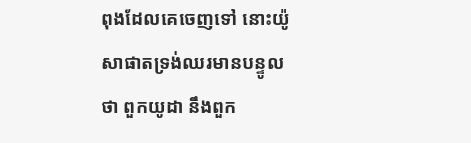ពុងដែលគេចេញទៅ នោះយ៉ូសាផាតទ្រង់ឈរមានបន្ទូលថា ពួកយូដា នឹងពួក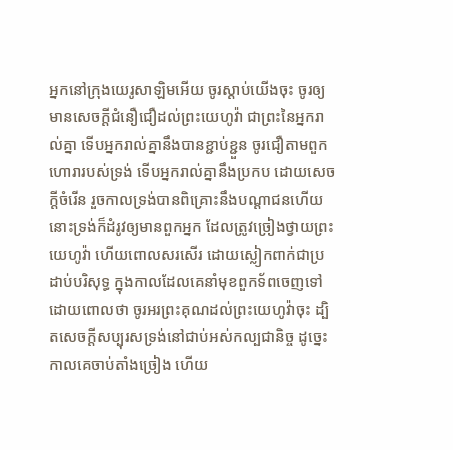អ្នកនៅក្រុងយេរូសាឡិមអើយ ចូរស្តាប់យើងចុះ ចូរឲ្យមានសេចក្ដីជំនឿជឿដល់ព្រះយេហូវ៉ា ជាព្រះនៃអ្នករាល់គ្នា ទើបអ្នករាល់គ្នានឹងបានខ្ជាប់ខ្ជួន ចូរជឿតាមពួកហោរារបស់ទ្រង់ ទើបអ្នករាល់គ្នានឹងប្រកប ដោយសេចក្ដីចំរើន រួចកាលទ្រង់បានពិគ្រោះនឹងបណ្តាជនហើយ នោះទ្រង់ក៏ដំរូវឲ្យមានពួកអ្នក ដែលត្រូវច្រៀងថ្វាយព្រះយេហូវ៉ា ហើយពោលសរសើរ ដោយស្លៀកពាក់ជាប្រដាប់បរិសុទ្ធ ក្នុងកាលដែលគេនាំមុខពួកទ័ពចេញទៅ ដោយពោលថា ចូរអរព្រះគុណដល់ព្រះយេហូវ៉ាចុះ ដ្បិតសេចក្ដីសប្បុរសទ្រង់នៅជាប់អស់កល្បជានិច្ច ដូច្នេះ កាលគេចាប់តាំងច្រៀង ហើយ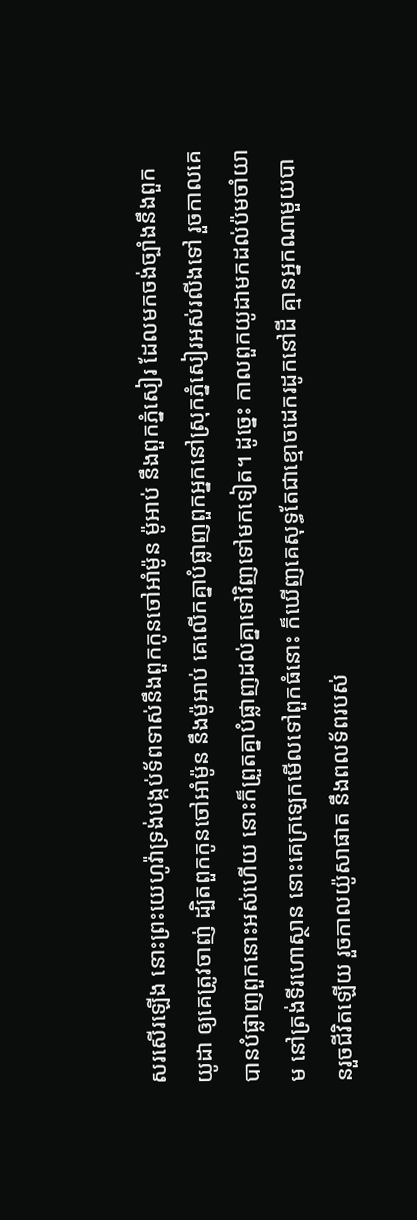សរសើរឡើង នោះព្រះយេហូវ៉ាទ្រង់បង្កប់ទ័ពទាស់នឹងពួកកូនចៅអាំម៉ូន ម៉ូអាប់ នឹងពួកភ្នំសៀរ ដែលមកចង់ច្បាំងនឹងពួកយូដា ឲ្យគេត្រូវចាញ់ ដ្បិតពួកកូនចៅអាំម៉ូន នឹងម៉ូអាប់ គេលើកគ្នាបំផ្លាញពួកអ្នកនៅស្រុកភ្នំសៀរអស់រលីងទៅ រួចកាលគេបានបំផ្លាញពួកនោះអស់ហើយ នោះក៏ព្រួតគ្នាបំផ្លាញដល់គ្នាទៅវិញទៅមកទៀត។ ដូច្នេះ កាលពួកយូដាមកដល់ប៉មចាំយាម នៅត្រង់ទីរហោស្ថាន នោះគេក្រឡេកមើលទៅពួកធំនោះ ក៏ឃើញគេសុទ្ធតែជាខ្មោចដេករដូកនៅដី គ្មានអ្នកណាមួយបានរួចជីវិតឡើយ រួចកាលយ៉ូសាផាត នឹងពលទ័ពរបស់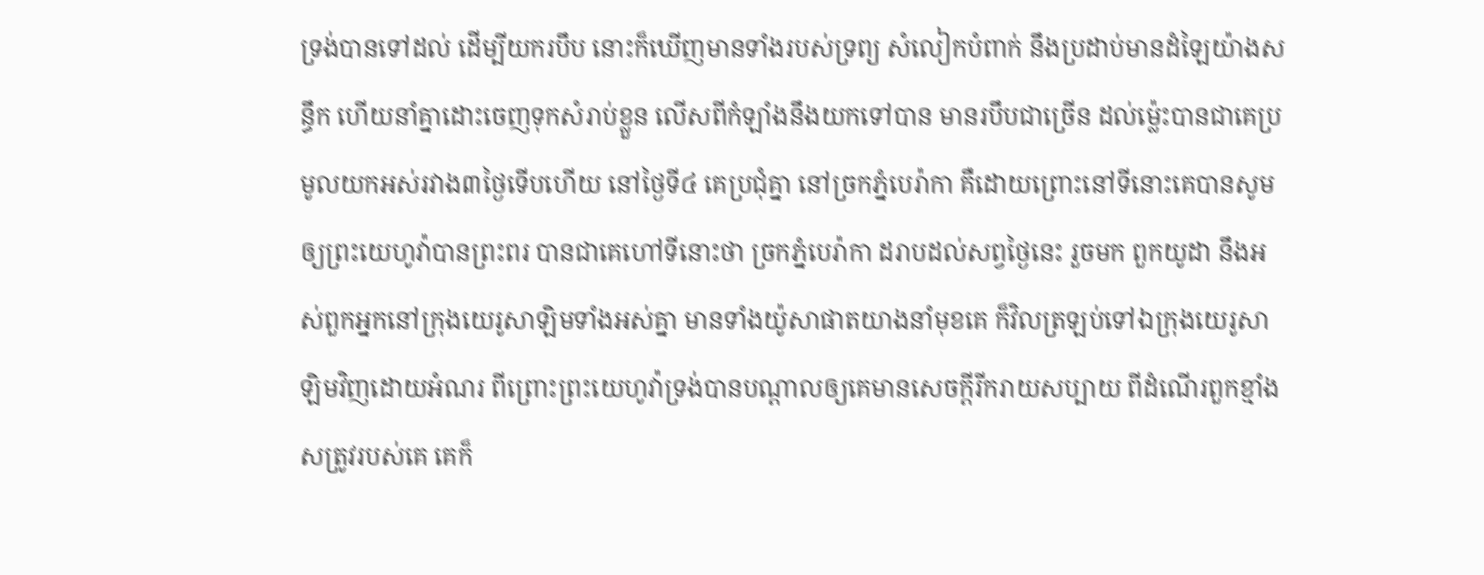ទ្រង់បានទៅដល់ ដើម្បីយករបឹប នោះក៏ឃើញមានទាំងរបស់ទ្រព្យ សំលៀកបំពាក់ នឹងប្រដាប់មានដំឡៃយ៉ាងសន្ធឹក ហើយនាំគ្នាដោះចេញទុកសំរាប់ខ្លួន លើសពីកំឡាំងនឹងយកទៅបាន មានរបឹបជាច្រើន ដល់ម៉្លេះបានជាគេប្រមូលយកអស់រវាង៣ថ្ងៃទើបហើយ នៅថ្ងៃទី៤ គេប្រជុំគ្នា នៅច្រកភ្នំបេរ៉ាកា គឺដោយព្រោះនៅទីនោះគេបានសូមឲ្យព្រះយេហូវ៉ាបានព្រះពរ បានជាគេហៅទីនោះថា ច្រកភ្នំបេរ៉ាកា ដរាបដល់សព្វថ្ងៃនេះ រួចមក ពួកយូដា នឹងអស់ពួកអ្នកនៅក្រុងយេរូសាឡិមទាំងអស់គ្នា មានទាំងយ៉ូសាផាតយាងនាំមុខគេ ក៏វិលត្រឡប់ទៅឯក្រុងយេរូសាឡិមវិញដោយអំណរ ពីព្រោះព្រះយេហូវ៉ាទ្រង់បានបណ្តាលឲ្យគេមានសេចក្ដីរីករាយសប្បាយ ពីដំណើរពួកខ្មាំងសត្រូវរបស់គេ គេក៏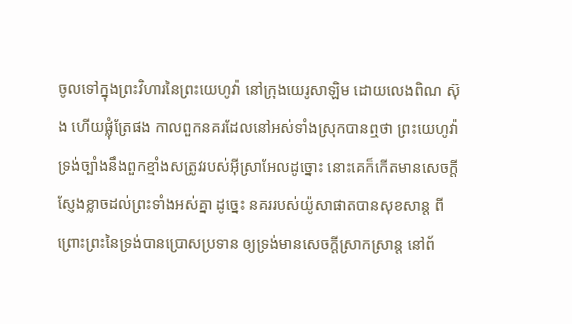ចូលទៅក្នុងព្រះវិហារនៃព្រះយេហូវ៉ា នៅក្រុងយេរូសាឡិម ដោយលេងពិណ ស៊ុង ហើយផ្លុំត្រែផង កាលពួកនគរដែលនៅអស់ទាំងស្រុកបានឮថា ព្រះយេហូវ៉ាទ្រង់ច្បាំងនឹងពួកខ្មាំងសត្រូវរបស់អ៊ីស្រាអែលដូច្នោះ នោះគេក៏កើតមានសេចក្ដីស្ញែងខ្លាចដល់ព្រះទាំងអស់គ្នា ដូច្នេះ នគររបស់យ៉ូសាផាតបានសុខសាន្ត ពីព្រោះព្រះនៃទ្រង់បានប្រោសប្រទាន ឲ្យទ្រង់មានសេចក្ដីស្រាកស្រាន្ត នៅព័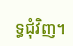ទ្ធជុំវិញ។